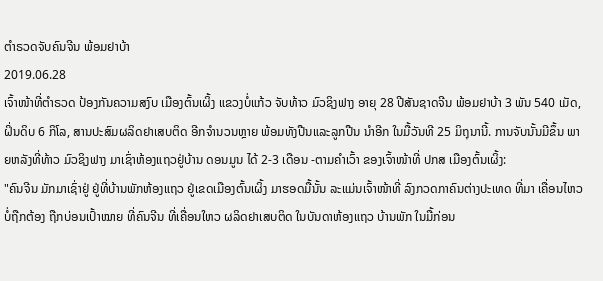ຕໍາຣວດຈັບຄົນຈີນ ພ້ອມຢາບ້າ
2019.06.28
ເຈົ້າໜ້າທີ່ຕໍາຣວດ ປ້ອງກັນຄວາມສງົບ ເມືອງຕົ້ນເຜິ້ງ ແຂວງບໍ່ແກ້ວ ຈັບທ້າວ ມົວຊິງຟາງ ອາຍຸ 28 ປີສັນຊາດຈີນ ພ້ອມຢາບ້າ 3 ພັນ 540 ເມັດ, ຝິ່ນດິບ 6 ກິໂລ, ສານປະສົມຜລິດຢາເສບຕິດ ອີກຈໍານວນຫຼາຍ ພ້ອມທັງປືນແລະລູກປືນ ນໍາອີກ ໃນມື້ວັນທີ 25 ມິຖຸນານີ້. ການຈັບນັ້ນມີຂຶ້ນ ພາຍຫລັງທີ່ທ້າວ ມົວຊິງຟາງ ມາເຊົ່າຫ້ອງແຖວຢູ່ບ້ານ ດອນມູນ ໄດ້ 2-3 ເດືອນ -ຕາມຄໍາເວົ້າ ຂອງເຈົ້າໜ້າທີ່ ປກສ ເມືອງຕົ້ນເຜິ້ງ:
"ຄົນຈີນ ມັກມາເຊົ່າຢູ່ ຢູ່ທີ່ບ້ານພັກຫ້ອງແຖວ ຢູ່ເຂດເມືອງຕົ້ນເຜິ້ງ ມາຮອດມື້ນັ້ນ ລະແມ່ນເຈົ້າໜ້າທີ່ ລົງກວດກາຄົນຕ່າງປະເທດ ທີ່ມາ ເຄື່ອນໄຫວບໍ່ຖືກຕ້ອງ ຖືກບ່ອນເປົ້າໝາຍ ທີ່ຄົນຈີນ ທີ່ເຄື່ອນໃຫວ ຜລິດຢາເສບຕິດ ໃນບັນດາຫ້ອງແຖວ ບ້ານພັກ ໃນມື້ກ່ອນ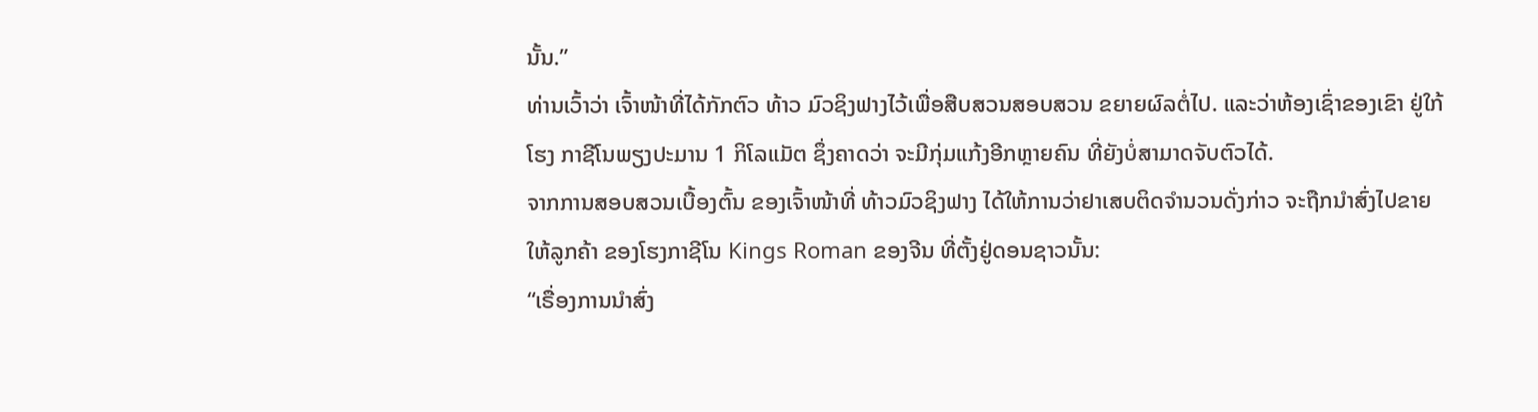ນັ້ນ.”
ທ່ານເວົ້າວ່າ ເຈົ້າໜ້າທີ່ໄດ້ກັກຕົວ ທ້າວ ມົວຊິງຟາງໄວ້ເພື່ອສືບສວນສອບສວນ ຂຍາຍຜົລຕໍ່ໄປ. ແລະວ່າຫ້ອງເຊົ່າຂອງເຂົາ ຢູ່ໃກ້ໂຮງ ກາຊີໂນພຽງປະມານ 1 ກິໂລແມັຕ ຊຶ່ງຄາດວ່າ ຈະມີກຸ່ມແກ້ງອີກຫຼາຍຄົນ ທີ່ຍັງບໍ່ສາມາດຈັບຕົວໄດ້.
ຈາກການສອບສວນເບື້ອງຕົ້ນ ຂອງເຈົ້າໜ້າທີ່ ທ້າວມົວຊິງຟາງ ໄດ້ໃຫ້ການວ່າຢາເສບຕິດຈໍານວນດັ່ງກ່າວ ຈະຖືກນໍາສົ່ງໄປຂາຍໃຫ້ລູກຄ້າ ຂອງໂຮງກາຊີໂນ Kings Roman ຂອງຈີນ ທີ່ຕັ້ງຢູ່ດອນຊາວນັ້ນ:
“ເຣື່ອງການນໍາສົ່ງ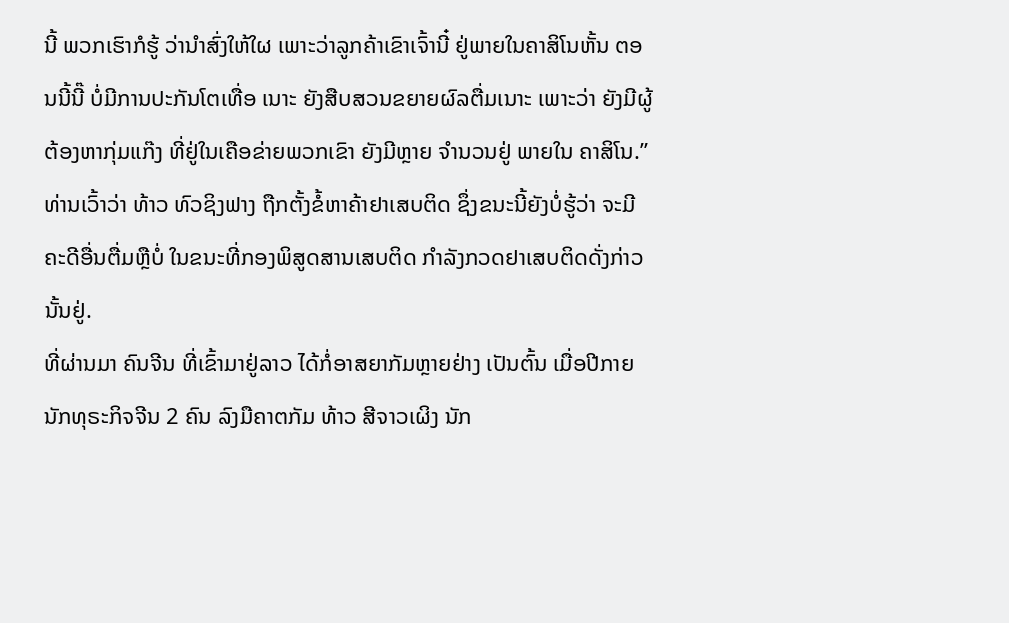ນີ້ ພວກເຮົາກໍຮູ້ ວ່ານໍາສົ່ງໃຫ້ໃຜ ເພາະວ່າລູກຄ້າເຂົາເຈົ້ານີ໋ ຢູ່ພາຍໃນຄາສິໂນຫັ້ນ ຕອນນີ້ນີ໊ ບໍ່ມີການປະກັນໂຕເທື່ອ ເນາະ ຍັງສືບສວນຂຍາຍຜົລຕື່ມເນາະ ເພາະວ່າ ຍັງມີຜູ້ຕ້ອງຫາກຸ່ມແກ໊ງ ທີ່ຢູ່ໃນເຄືອຂ່າຍພວກເຂົາ ຍັງມີຫຼາຍ ຈໍານວນຢູ່ ພາຍໃນ ຄາສິໂນ.”
ທ່ານເວົ້າວ່າ ທ້າວ ທົວຊິງຟາງ ຖືກຕັ້ງຂໍ້ຫາຄ້າຢາເສບຕິດ ຊຶ່ງຂນະນີ້ຍັງບໍ່ຮູ້ວ່າ ຈະມີຄະດີອື່ນຕື່ມຫຼືບໍ່ ໃນຂນະທີ່ກອງພິສູດສານເສບຕິດ ກໍາລັງກວດຢາເສບຕິດດັ່ງກ່າວນັ້ນຢູ່.
ທີ່ຜ່ານມາ ຄົນຈີນ ທີ່ເຂົ້າມາຢູ່ລາວ ໄດ້ກໍ່ອາສຍາກັມຫຼາຍຢ່າງ ເປັນຕົ້ນ ເມື່ອປີກາຍ ນັກທຸຣະກິຈຈີນ 2 ຄົນ ລົງມືຄາຕກັມ ທ້າວ ສີຈາວເຜິງ ນັກ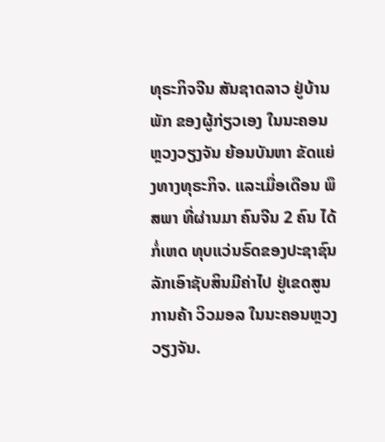ທຸຣະກິຈຈີນ ສັນຊາດລາວ ຢູ່ບ້ານພັກ ຂອງຜູ້ກ່ຽວເອງ ໃນນະຄອນຫຼວງວຽງຈັນ ຍ້ອນບັນຫາ ຂັດແຍ່ງທາງທຸຣະກິຈ. ແລະເມື່ອເດືອນ ພຶສພາ ທີ່ຜ່ານມາ ຄົນຈີນ 2 ຄົນ ໄດ້ກໍ່ເຫດ ທຸບແວ່ນຣົດຂອງປະຊາຊົນ ລັກເອົາຊັບສິນມີຄ່າໄປ ຢູ່ເຂດສູນການຄ້າ ວິວມອລ ໃນນະຄອນຫຼວງວຽງຈັນ.